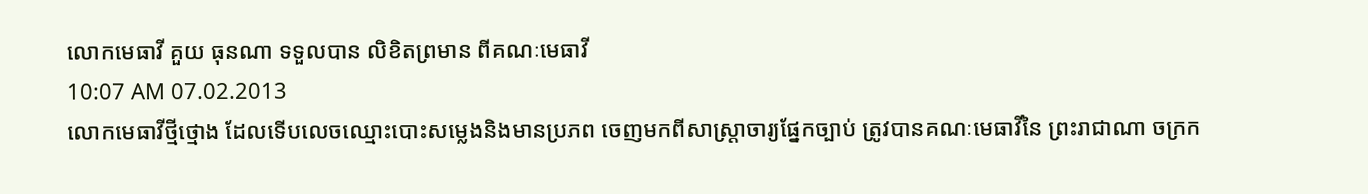លោកមេធាវី គួយ ធុនណា ទទួលបាន លិខិតព្រមាន ពីគណៈមេធាវី
10:07 AM 07.02.2013
លោកមេធាវីថ្មីថ្មោង ដែលទើបលេចឈ្មោះបោះសម្លេងនិងមានប្រភព ចេញមកពីសាស្ត្រាចារ្យផ្នែកច្បាប់ ត្រូវបានគណៈមេធាវីនៃ ព្រះរាជាណា ចក្រក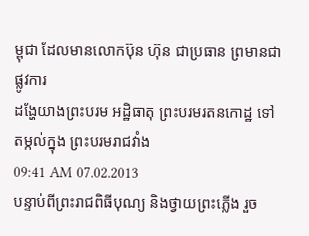ម្ពុជា ដែលមានលោកប៊ុន ហ៊ុន ជាប្រធាន ព្រមានជាផ្លូវការ
ដង្ហែយាងព្រះបរម អដ្ឋិធាតុ ព្រះបរមរតនកោដ្ឋ ទៅតម្កល់ក្នុង ព្រះបរមរាជវាំង
09:41 AM 07.02.2013
បន្ទាប់ពីព្រះរាជពិធីបុណ្យ និងថ្វាយព្រះភ្លើង រួច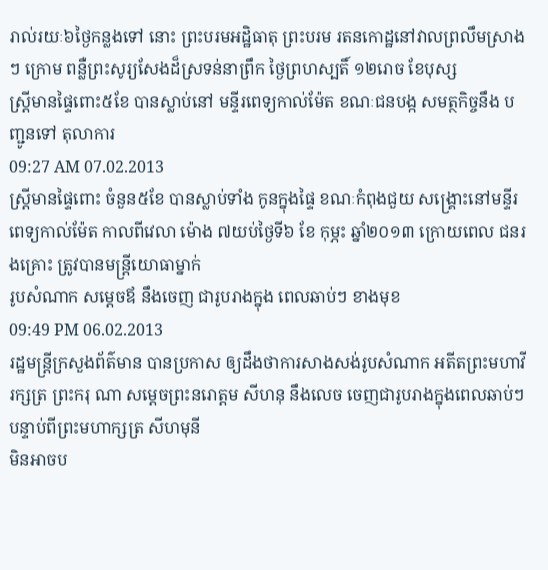រាល់រយៈ៦ថ្ងៃកន្លងទៅ នោះ ព្រះបរមអដ្ឋិធាតុ ព្រះបរម រតនកោដ្ឋនៅវាលព្រលឹមស្រាងៗ ក្រោម ពន្លឺព្រះសូរ្យសែងដ៏ស្រទន់នាព្រឹក ថ្ងៃព្រហស្បតិ៍ ១២រោច ខែបុស្ស
ស្រ្តីមានផ្ទៃពោះ៥ខែ បានស្លាប់នៅ មន្ទីរពេទ្យកាល់ម៉ែត ខណៈជនបង្ក សមត្ថកិច្ចនឹង បញ្ជូនទៅ តុលាការ
09:27 AM 07.02.2013
ស្រ្តីមានផ្ទៃពោះ ចំនួន៥ខែ បានស្លាប់ទាំង កូនក្នុងផ្ទៃ ខណៈកំពុងជួយ សង្គ្រោះនៅមន្ទីរពេទ្យកាល់ម៉ែត កាលពីវេលា ម៉ោង ៧យប់ថ្ងៃទី៦ ខែ កុម្ភះ ឆ្នាំ២០១៣ ក្រោយពេល ជនរងគ្រោះ ត្រូវបានមន្រ្តីយោធាម្នាក់
រូបសំណាក សម្តេចឪ នឹងចេញ ជារូបរាងក្នុង ពេលឆាប់ៗ ខាងមុខ
09:49 PM 06.02.2013
រដ្ឋមន្រ្តីក្រសួងព័ត៌មាន បានប្រកាស ឲ្យដឹងថាការសាងសង់រូបសំណាក អតីតព្រះមហាវីរក្សត្រ ព្រះករុ ណា សម្តេចព្រះនរោត្តម សីហនុ នឹងលេច ចេញជារូបរាងក្នុងពេលឆាប់ៗ បន្ទាប់ពីព្រះមហាក្សត្រ សីហមុនី
មិនអាចប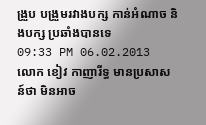ង្រួប បង្រួមរវាងបក្ស កាន់អំណាច និងបក្ស ប្រឆាំងបានទេ
09:33 PM 06.02.2013
លោក ខៀវ កាញារីទ្ធ មានប្រសាសន៍ថា មិនអាច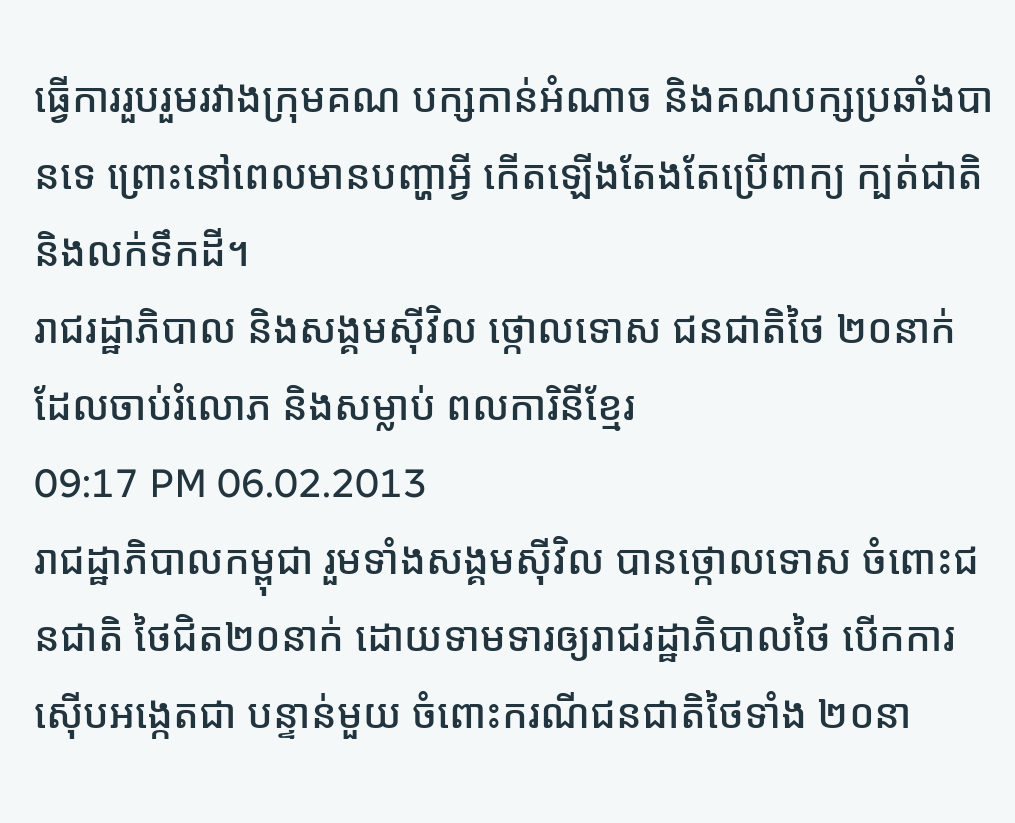ធ្វើការរួបរួមរវាងក្រុមគណ បក្សកាន់អំណាច និងគណបក្សប្រឆាំងបានទេ ព្រោះនៅពេលមានបញ្ហាអ្វី កើតឡើងតែងតែប្រើពាក្យ ក្បត់ជាតិ និងលក់ទឹកដី។
រាជរដ្ឋាភិបាល និងសង្គមស៊ីវិល ថ្កោលទោស ជនជាតិថៃ ២០នាក់ ដែលចាប់រំលោភ និងសម្លាប់ ពលការិនីខ្មែរ
09:17 PM 06.02.2013
រាជដ្ឋាភិបាលកម្ពុជា រួមទាំងសង្គមស៊ីវិល បានថ្កោលទោស ចំពោះជនជាតិ ថៃជិត២០នាក់ ដោយទាមទារឲ្យរាជរដ្ឋាភិបាលថៃ បើកការស៊ើបអង្កេតជា បន្ទាន់មួយ ចំពោះករណីជនជាតិថៃទាំង ២០នា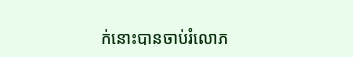ក់នោះបានចាប់រំលោភ